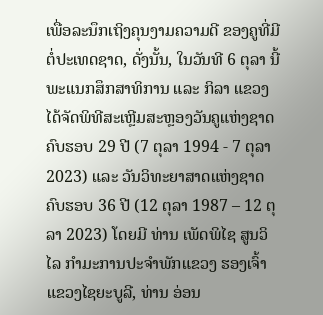ເພື່ອລະນຶກເຖິງຄຸນງາມຄວາມດີ ຂອງຄູທີ່ມີຕໍ່ປະເທດຊາດ, ດັ່ງນັ້ນ, ໃນວັນທີ 6 ຕຸລາ ນີ້ ພະແນກສຶກສາທິການ ແລະ ກິລາ ແຂວງ ໄດ້ຈັດພິທີສະເຫຼີມສະຫຼອງວັນຄູແຫ່ງຊາດ ຄົບຮອບ 29 ປີ (7 ຕຸລາ 1994 - 7 ຕຸລາ 2023) ແລະ ວັນວິທະຍາສາດແຫ່ງຊາດ ຄົບຮອບ 36 ປີ (12 ຕຸລາ 1987 – 12 ຕຸລາ 2023) ໂດຍມີ ທ່ານ ເພັດພິໄຊ ສູນວິໄລ ກໍາມະການປະຈໍາພັກແຂວງ ຮອງເຈົ້າແຂວງໄຊຍະບູລີ, ທ່ານ ອ່ອນ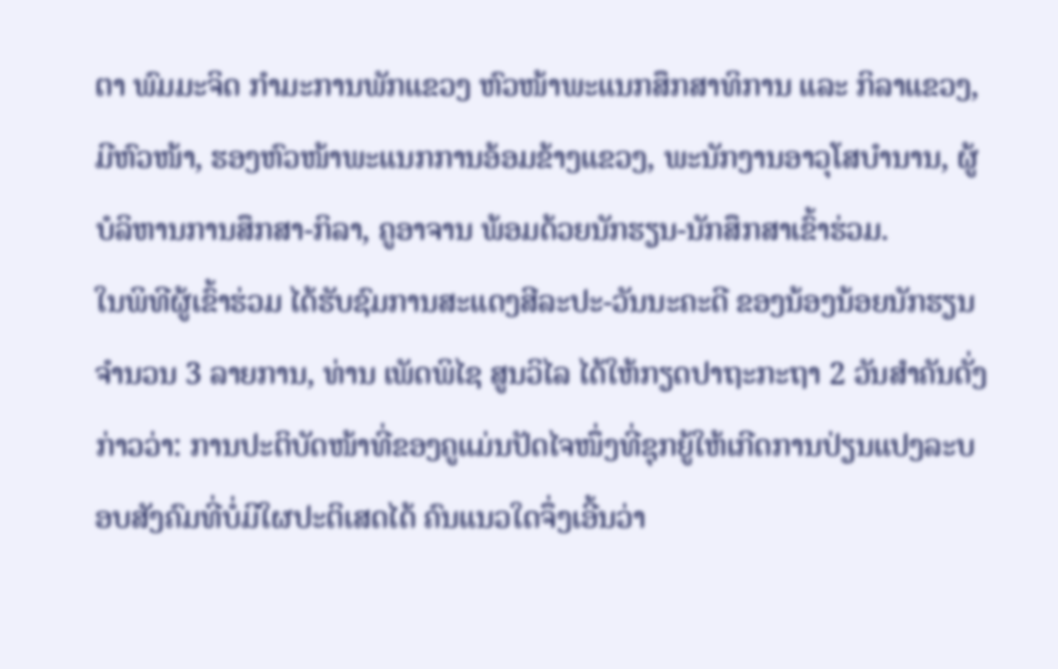ຕາ ພົມມະຈິດ ກໍາມະການພັກແຂວງ ຫົວໜ້າພະແນກສຶກສາທິການ ແລະ ກິລາແຂວງ, ມີຫົວໜ້າ, ຮອງຫົວໜ້າພະແນກການອ້ອມຂ້າງແຂວງ, ພະນັກງານອາວຸໂສບໍານານ, ຜູ້ບໍລິຫານການສຶກສາ-ກິລາ, ຄູອາຈານ ພ້ອມດ້ວຍນັກຮຽນ-ນັກສຶກສາເຂົ້າຮ່ວມ.
ໃນພິທີຜູ້ເຂົ້າຮ່ວມ ໄດ້ຮັບຊົມການສະແດງສີລະປະ-ວັນນະຄະດີ ຂອງນ້ອງນ້ອຍນັກຮຽນ ຈໍານວນ 3 ລາຍການ, ທ່ານ ເພັດພິໄຊ ສູນວິໄລ ໄດ້ໃຫ້ກຽດປາຖະກະຖາ 2 ວັນສໍາຄັນດັ່ງກ່າວວ່າ: ການປະຕິບັດໜ້າທີ່ຂອງຄູແມ່ນປັດໄຈໜຶ່ງທີ່ຊຸກຍູ້ໃຫ້ເກີດການປ່ຽນແປງລະບອບສັງຄົມທີ່ບໍ່ມີໃຜປະຕິເສດໄດ້ ຄົນແນວໃດຈຶ່ງເອີ້ນວ່າ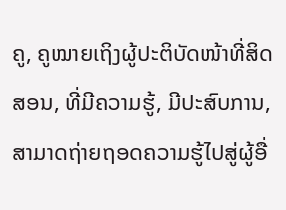ຄູ, ຄູໝາຍເຖິງຜູ້ປະຕິບັດໜ້າທີ່ສິດສອນ, ທີ່ມີຄວາມຮູ້, ມີປະສົບການ, ສາມາດຖ່າຍຖອດຄວາມຮູ້ໄປສູ່ຜູ້ອື່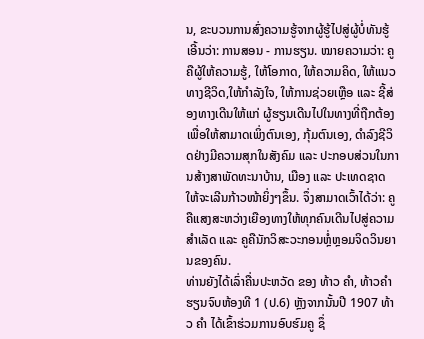ນ, ຂະບວນການສົ່ງຄວາມຮູ້ຈາກຜູ້ຮູ້ໄປສູ່ຜູ້ບໍ່ທັນຮູ້ ເອີ້ນວ່າ: ການສອນ - ການຮຽນ. ໝາຍຄວາມວ່າ: ຄູຄືຜູ້ໃຫ້ຄວາມຮູ້, ໃຫ້ໂອກາດ, ໃຫ້ຄວາມຄິດ, ໃຫ້ແນວທາງຊີວິດ,ໃຫ້ກໍາລັງໃຈ, ໃຫ້ການຊ່ວຍເຫຼືອ ແລະ ຊີ້ສ່ອງທາງເດີນໃຫ້ແກ່ ຜູ້ຮຽນເດີນໄປໃນທາງທີ່ຖືກຕ້ອງ ເພື່ອໃຫ້ສາມາດເພິ່ງຕົນເອງ, ກຸ້ມຕົນເອງ, ດໍາລົງຊີວິດຢ່າງມີຄວາມສຸກໃນສັງຄົມ ແລະ ປະກອບສ່ວນໃນການສ້າງສາພັດທະນາບ້ານ, ເມືອງ ແລະ ປະເທດຊາດ ໃຫ້ຈະເລີນກ້າວໜ້າຍິ່ງໆຂຶ້ນ. ຈຶ່ງສາມາດເວົ້າໄດ້ວ່າ: ຄູຄືແສງສະຫວ່າງເຍືອງທາງໃຫ້ທຸກຄົນເດີນໄປສູ່ຄວາມສໍາເລັດ ແລະ ຄູຄືນັກວິສະວະກອນຫຼໍ່ຫຼອມຈິດວິນຍານຂອງຄົນ.
ທ່ານຍັງໄດ້ເລົ່າຄື່ນປະຫວັດ ຂອງ ທ້າວ ຄຳ, ທ້າວຄຳ ຮຽນຈົບຫ້ອງທີ 1 (ປ.6) ຫຼັງຈາກນັ້ນປີ 1907 ທ້າວ ຄຳ ໄດ້ເຂົ້າຮ່ວມການອົບຮົມຄູ ຊຶ່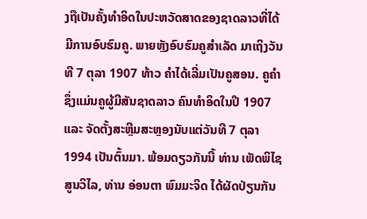ງຖືເປັນຄັ້ງທໍາອິດໃນປະຫວັດສາດຂອງຊາດລາວທີ່ໄດ້ມີການອົບຮົມຄູ. ພາຍຫຼັງອົບຮົມຄູສໍາເລັດ ມາເຖິງວັນທີ 7 ຕຸລາ 1907 ທ້າວ ຄໍາໄດ້ເລີ່ມເປັນຄູສອນ. ຄູຄຳ ຊຶ່ງແມ່ນຄູຜູ້ມີສັນຊາດລາວ ຄົນທຳອິດໃນປີ 1907 ແລະ ຈັດຕັ້ງສະຫຼີມສະຫຼອງນັບແຕ່ວັນທີ 7 ຕຸລາ 1994 ເປັນຕົ້ນມາ. ພ້ອມດຽວກັນນີ້ ທ່ານ ເພັດພິໄຊ ສູນວິໄລ, ທ່ານ ອ່ອນຕາ ພົມມະຈິດ ໄດ້ຜັດປ່ຽນກັນ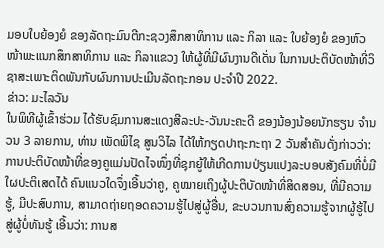ມອບໃບຍ້ອງຍໍ ຂອງລັດຖະມົນຕີກະຊວງສຶກສາທິການ ແລະ ກິລາ ແລະ ໃບຍ້ອງຍໍ ຂອງຫົວໜ້າພະແນກສຶກສາທິການ ແລະ ກິລາແຂວງ ໃຫ້ຜູ້ທີ່ມີຜົນງານດີເດັ່ນ ໃນການປະຕິບັດໜ້າທີ່ວິຊາສະເພາະຕິດພັນກັບຜົນການປະເມີນລັດຖະກອນ ປະຈໍາປີ 2022.
ຂ່າວ: ມະໄລວັນ
ໃນພິທີຜູ້ເຂົ້າຮ່ວມ ໄດ້ຮັບຊົມການສະແດງສີລະປະ-ວັນນະຄະດີ ຂອງນ້ອງນ້ອຍນັກຮຽນ ຈໍານວນ 3 ລາຍການ, ທ່ານ ເພັດພິໄຊ ສູນວິໄລ ໄດ້ໃຫ້ກຽດປາຖະກະຖາ 2 ວັນສໍາຄັນດັ່ງກ່າວວ່າ: ການປະຕິບັດໜ້າທີ່ຂອງຄູແມ່ນປັດໄຈໜຶ່ງທີ່ຊຸກຍູ້ໃຫ້ເກີດການປ່ຽນແປງລະບອບສັງຄົມທີ່ບໍ່ມີໃຜປະຕິເສດໄດ້ ຄົນແນວໃດຈຶ່ງເອີ້ນວ່າຄູ, ຄູໝາຍເຖິງຜູ້ປະຕິບັດໜ້າທີ່ສິດສອນ, ທີ່ມີຄວາມຮູ້, ມີປະສົບການ, ສາມາດຖ່າຍຖອດຄວາມຮູ້ໄປສູ່ຜູ້ອື່ນ, ຂະບວນການສົ່ງຄວາມຮູ້ຈາກຜູ້ຮູ້ໄປສູ່ຜູ້ບໍ່ທັນຮູ້ ເອີ້ນວ່າ: ການສ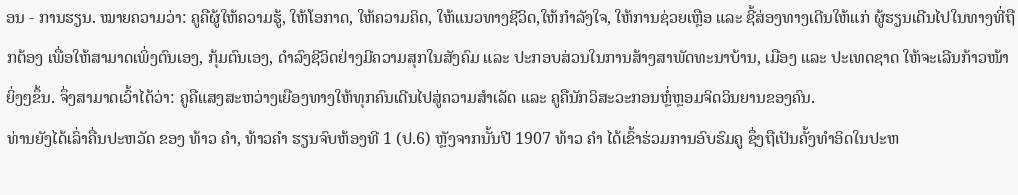ອນ - ການຮຽນ. ໝາຍຄວາມວ່າ: ຄູຄືຜູ້ໃຫ້ຄວາມຮູ້, ໃຫ້ໂອກາດ, ໃຫ້ຄວາມຄິດ, ໃຫ້ແນວທາງຊີວິດ,ໃຫ້ກໍາລັງໃຈ, ໃຫ້ການຊ່ວຍເຫຼືອ ແລະ ຊີ້ສ່ອງທາງເດີນໃຫ້ແກ່ ຜູ້ຮຽນເດີນໄປໃນທາງທີ່ຖືກຕ້ອງ ເພື່ອໃຫ້ສາມາດເພິ່ງຕົນເອງ, ກຸ້ມຕົນເອງ, ດໍາລົງຊີວິດຢ່າງມີຄວາມສຸກໃນສັງຄົມ ແລະ ປະກອບສ່ວນໃນການສ້າງສາພັດທະນາບ້ານ, ເມືອງ ແລະ ປະເທດຊາດ ໃຫ້ຈະເລີນກ້າວໜ້າຍິ່ງໆຂຶ້ນ. ຈຶ່ງສາມາດເວົ້າໄດ້ວ່າ: ຄູຄືແສງສະຫວ່າງເຍືອງທາງໃຫ້ທຸກຄົນເດີນໄປສູ່ຄວາມສໍາເລັດ ແລະ ຄູຄືນັກວິສະວະກອນຫຼໍ່ຫຼອມຈິດວິນຍານຂອງຄົນ.
ທ່ານຍັງໄດ້ເລົ່າຄື່ນປະຫວັດ ຂອງ ທ້າວ ຄຳ, ທ້າວຄຳ ຮຽນຈົບຫ້ອງທີ 1 (ປ.6) ຫຼັງຈາກນັ້ນປີ 1907 ທ້າວ ຄຳ ໄດ້ເຂົ້າຮ່ວມການອົບຮົມຄູ ຊຶ່ງຖືເປັນຄັ້ງທໍາອິດໃນປະຫ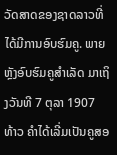ວັດສາດຂອງຊາດລາວທີ່ໄດ້ມີການອົບຮົມຄູ. ພາຍຫຼັງອົບຮົມຄູສໍາເລັດ ມາເຖິງວັນທີ 7 ຕຸລາ 1907 ທ້າວ ຄໍາໄດ້ເລີ່ມເປັນຄູສອ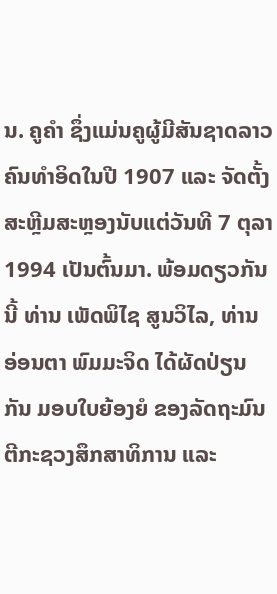ນ. ຄູຄຳ ຊຶ່ງແມ່ນຄູຜູ້ມີສັນຊາດລາວ ຄົນທຳອິດໃນປີ 1907 ແລະ ຈັດຕັ້ງສະຫຼີມສະຫຼອງນັບແຕ່ວັນທີ 7 ຕຸລາ 1994 ເປັນຕົ້ນມາ. ພ້ອມດຽວກັນນີ້ ທ່ານ ເພັດພິໄຊ ສູນວິໄລ, ທ່ານ ອ່ອນຕາ ພົມມະຈິດ ໄດ້ຜັດປ່ຽນກັນ ມອບໃບຍ້ອງຍໍ ຂອງລັດຖະມົນຕີກະຊວງສຶກສາທິການ ແລະ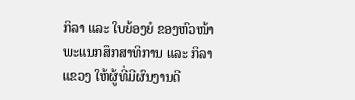ກິລາ ແລະ ໃບຍ້ອງຍໍ ຂອງຫົວໜ້າພະແນກສຶກສາທິການ ແລະ ກິລາແຂວງ ໃຫ້ຜູ້ທີ່ມີຜົນງານດີ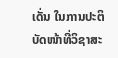ເດັ່ນ ໃນການປະຕິບັດໜ້າທີ່ວິຊາສະ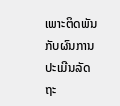ເພາະຕິດພັນກັບຜົນການປະເມີນລັດຖະ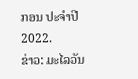ກອນ ປະຈໍາປີ 2022.
ຂ່າວ: ມະໄລວັນ